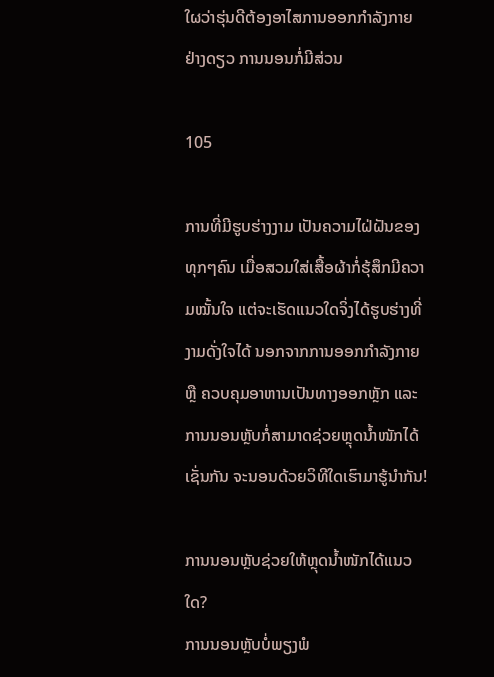ໃຜວ່າຮຸ່ນດີຕ້ອງອາໄສການອອກກຳລັງກາຍຢ່າງດຽວ ການນອນກໍ່ມີສ່ວນ

105

ການທີ່ມີຮູບຮ່າງງາມ ເປັນຄວາມໄຝ່ຝັນຂອງທຸກໆຄົນ ເມື່ອສວມໃສ່ເສື້ອຜ້າກໍ່ຮຸ້ສຶກມີຄວາມໝັ້ນໃຈ ແຕ່ຈະເຮັດແນວໃດຈິ່ງໄດ້ຮູບຮ່າງທີ່ງາມດັ່ງໃຈໄດ້ ນອກຈາກການອອກກຳລັງກາຍ ຫຼື ຄວບຄຸມອາຫານເປັນທາງອອກຫຼັກ ແລະ ການນອນຫຼັບກໍ່ສາມາດຊ່ວຍຫຼຸດນ້ຳໜັກໄດ້ເຊັ່ນກັນ ຈະນອນດ້ວຍວິທີໃດເຮົາມາຮູ້ນຳກັນ!

ການນອນຫຼັບຊ່ວຍໃຫ້ຫຼຸດນ້ຳໜັກໄດ້ແນວໃດ?
ການນອນຫຼັບບໍ່ພຽງພໍ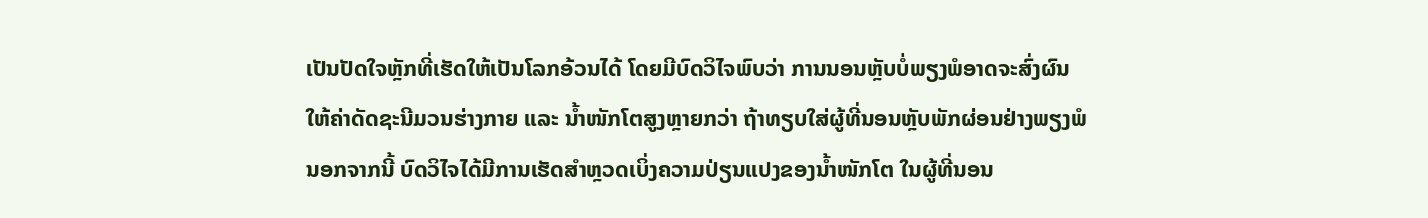ເປັນປັດໃຈຫຼັກທີ່ເຮັດໃຫ້ເປັນໂລກອ້ວນໄດ້ ໂດຍມີບົດວິໄຈພົບວ່າ ການນອນຫຼັບບໍ່ພຽງພໍອາດຈະສົ່ງຜົນໃຫ້ຄ່າດັດຊະນີມວນຮ່າງກາຍ ແລະ ນ້ຳໜັກໂຕສູງຫຼາຍກວ່າ ຖ້າທຽບໃສ່ຜູ້ທີ່ນອນຫຼັບພັກຜ່ອນຢ່າງພຽງພໍ ນອກຈາກນີ້ ບົດວິໄຈໄດ້ມີການເຮັດສຳຫຼວດເບິ່ງຄວາມປ່ຽນແປງຂອງນ້ຳໜັກໂຕ ໃນຜູ້ທີ່ນອນ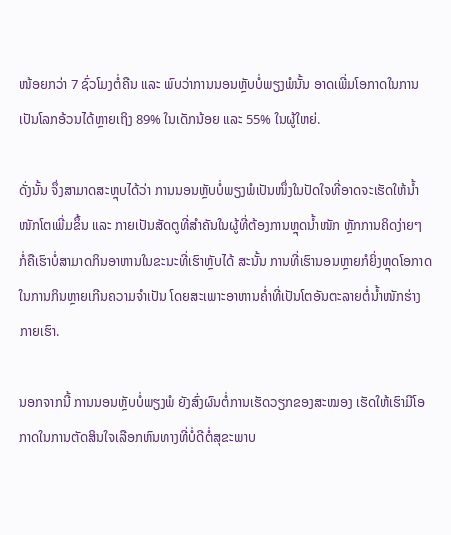ໜ້ອຍກວ່າ 7 ຊົ່ວໂມງຕໍ່ຄືນ ແລະ ພົບວ່າການນອນຫຼັບບໍ່ພຽງພໍນັ້ນ ອາດເພີ່ມໂອກາດໃນການເປັນໂລກອ້ວນໄດ້ຫຼາຍເຖິງ 89% ໃນເດັກນ້ອຍ ແລະ 55% ໃນຜູ້ໃຫຍ່.

ດັ່ງນັ້ນ ຈຶ່ງສາມາດສະຫຼຸບໄດ້ວ່າ ການນອນຫຼັບບໍ່ພຽງພໍເປັນໜຶ່ງໃນປັດໃຈທີ່ອາດຈະເຮັດໃຫ້ນ້ຳໜັກໂຕເພີ່ມຂຶ້ນ ແລະ ກາຍເປັນສັດຕູທີ່ສຳຄັນໃນຜູ້ທີ່ຕ້ອງການຫຼຸດນ້ຳໜັກ ຫຼັກການຄິດງ່າຍໆ ກໍ່ຄືເຮົາບໍ່ສາມາດກິນອາຫານໃນຂະນະທີ່ເຮົາຫຼັບໄດ້ ສະນັ້ນ ການທີ່ເຮົານອນຫຼາຍກໍຍິ່ງຫຼຸດໂອກາດໃນການກິນຫຼາຍເກີນຄວາມຈຳເປັນ ໂດຍສະເພາະອາຫານຄ່ຳທີ່ເປັນໂຕອັນຕະລາຍຕໍ່ນ້ຳໜັກຮ່າງກາຍເຮົາ.

ນອກຈາກນີ້ ການນອນຫຼັບບໍ່ພຽງພໍ ຍັງສົ່ງຜົນຕໍ່ການເຮັດວຽກຂອງສະໝອງ ເຮັດໃຫ້ເຮົາມີໂອກາດໃນການຕັດສິນໃຈເລືອກຫົນທາງທີ່ບໍ່ດີຕໍ່ສຸຂະພາບ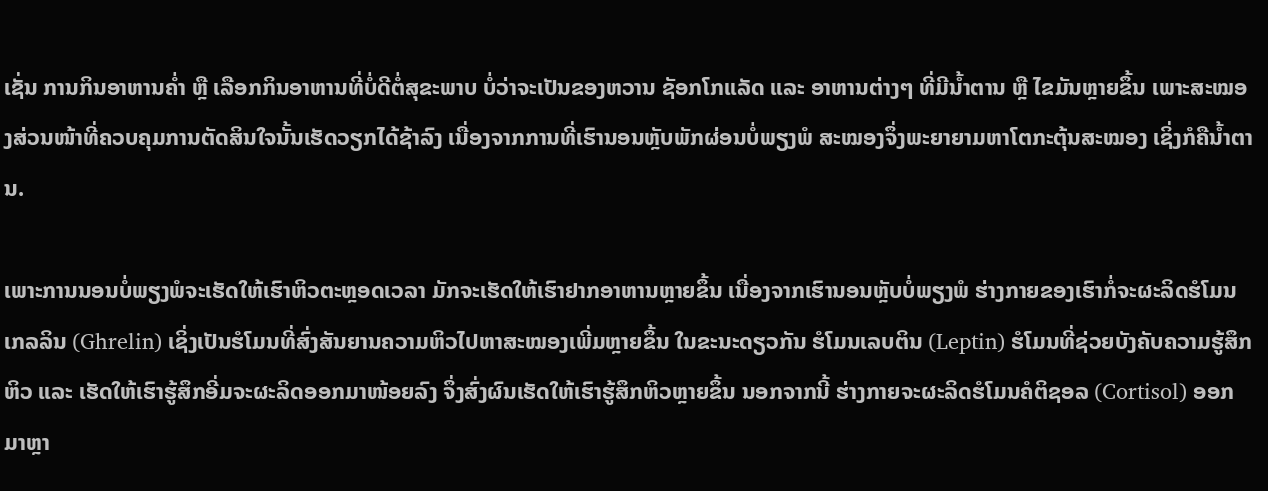ເຊັ່ນ ການກິນອາຫານຄ່ຳ ຫຼື ເລືອກກິນອາຫານທີ່ບໍ່ດີຕໍ່ສຸຂະພາບ ບໍ່ວ່າຈະເປັນຂອງຫວານ ຊັອກໂກແລັດ ແລະ ອາຫານຕ່າງໆ ທີ່ມີນ້ຳຕານ ຫຼື ໄຂມັນຫຼາຍຂຶ້ນ ເພາະສະໝອງສ່ວນໜ້າທີ່ຄວບຄຸມການຕັດສິນໃຈນັ້ນເຮັດວຽກໄດ້ຊ້າລົງ ເນື່ອງຈາກການທີ່ເຮົານອນຫຼັບພັກຜ່ອນບໍ່ພຽງພໍ ສະໝອງຈຶ່ງພະຍາຍາມຫາໂຕກະຕຸ້ນສະໝອງ ເຊິ່ງກໍຄືນ້ຳຕານ.

ເພາະການນອນບໍ່ພຽງພໍຈະເຮັດໃຫ້ເຮົາຫິວຕະຫຼອດເວລາ ມັກຈະເຮັດໃຫ້ເຮົາຢາກອາຫານຫຼາຍຂຶ້ນ ເນື່ອງຈາກເຮົານອນຫຼັບບໍ່ພຽງພໍ ຮ່າງກາຍຂອງເຮົາກໍ່ຈະຜະລິດຮໍໂມນເກລລິນ (Ghrelin) ເຊິ່ງເປັນຮໍໂມນທີ່ສົ່ງສັນຍານຄວາມຫິວໄປຫາສະໝອງເພີ່ມຫຼາຍຂຶ້ນ ໃນຂະນະດຽວກັນ ຮໍໂມນເລບຕິນ (Leptin) ຮໍໂມນທີ່ຊ່ວຍບັງຄັບຄວາມຮູ້ສຶກຫິວ ແລະ ເຮັດໃຫ້ເຮົາຮູ້ສຶກອີ່ມຈະຜະລິດອອກມາໜ້ອຍລົງ ຈຶ່ງສົ່ງຜົນເຮັດໃຫ້ເຮົາຮູ້ສຶກຫິວຫຼາຍຂຶ້ນ ນອກຈາກນີ້ ຮ່າງກາຍຈະຜະລິດຮໍໂມນຄໍຕິຊອລ (Cortisol) ອອກມາຫຼາ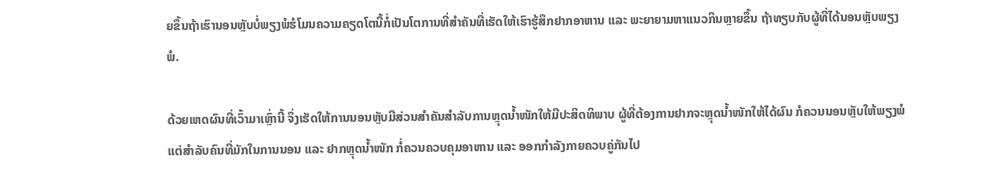ຍຂຶ້ນຖ້າເຮົານອນຫຼັບບໍ່ພຽງພໍຮໍໂມນຄວາມຄຽດໂຕນີ້ກໍ່ເປັນໂຕການທີ່ສຳຄັນທີ່ເຮັດໃຫ້ເຮົາຮູ້ສຶກຢາກອາຫານ ແລະ ພະຍາຍາມຫາແນວກິນຫຼາຍຂຶ້ນ ຖ້າທຽບກັບຜູ້ທີ່ໄດ້ນອນຫຼັບພຽງພໍ.

ດ້ວຍເຫດຜົນທີ່ເວົ້າມາເຫຼົ່ານີ້ ຈຶ່ງເຮັດໃຫ້ການນອນຫຼັບມີສ່ວນສຳຄັນສຳລັບການຫຼຸດນ້ຳໜັກໃຫ້ມີປະສິດທິພາບ ຜູ້ທີ່ຕ້ອງການຢາກຈະຫຼຸດນ້ຳໜັກໃຫ້ໄດ້ຜົນ ກໍຄວນນອນຫຼັບໃຫ້ພຽງພໍ ແຕ່ສຳລັບຄົນທີ່ມັກໃນການນອນ ແລະ ຢາກຫຼຸດນ້ຳໜັກ ກໍ່ຄວນຄວບຄຸມອາຫານ ແລະ ອອກກຳລັງກາຍຄວບຄູ່ກັນໄປ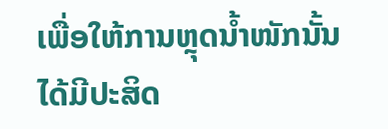ເພື່ອໃຫ້ການຫຼຸດນ້ຳໜັກນັ້ນໄດ້ມີປະສິດ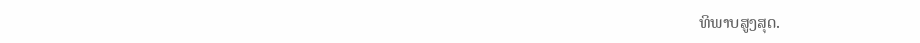ທິພາບສູງສຸດ.